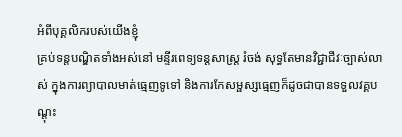អំពីបុគ្គលិករបស់យើងខ្ញុំ
គ្រប់ទន្តបណ្ឌិតទាំងអស់នៅ មន្ទីរពេទ្យទន្តសាស្ត្រ រំចង់ សុទ្ធតែមានវិជ្ជាជីវៈច្បាស់លាស់ ក្នុងការព្យាបាលមាត់ធ្មេញទូទៅ និងការកែសម្ផស្សធ្មេញក៏ដូចជាបានទទួលវគ្គបណ្តុះ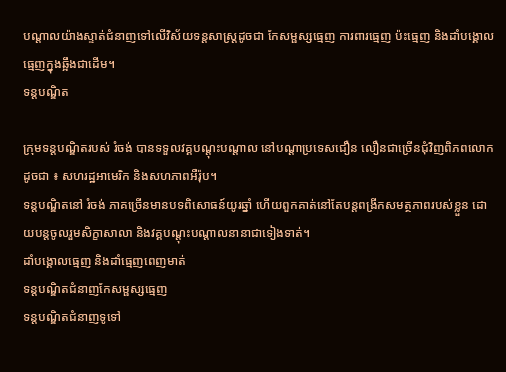បណ្តាលយ៉ាងស្ទាត់ជំនាញទៅលើវិស័យទន្តសាស្ត្រដូចជា កែសម្ផស្សធ្មេញ ការពារធ្មេញ ប៉ះធ្មេញ និងដាំបង្គោលធ្មេញក្នុងឆ្អឹងជាដើម។
ទន្តបណ្ឌិត

ក្រុមទន្តបណ្ឌិតរបស់ រំចង់ បានទទួលវគ្គបណ្តុះបណ្តាល នៅបណ្តាប្រទេសជឿន លឿនជាច្រើនជុំវិញពិភពលោកដូចជា ៖ សហរដ្ឋអាមេរិក និងសហភាពអឺរ៉ុប។
ទន្តបណ្ឌិតនៅ រំចង់ ភាគច្រើនមានបទពិសោធន៍យូរឆ្នាំ ហើយពួកគាត់នៅតែបន្តពង្រីកសមត្ថភាពរបស់ខ្លួន ដោយបន្តចូលរួមសិក្ខាសាលា និងវគ្គបណ្តុះបណ្តាលនានាជាទៀងទាត់។
ដាំបង្គោលធ្មេញ និងដាំធ្មេញពេញមាត់
ទន្តបណ្ឌិតជំនាញកែសម្ផស្សធ្មេញ
ទន្តបណ្ឌិតជំនាញទូទៅ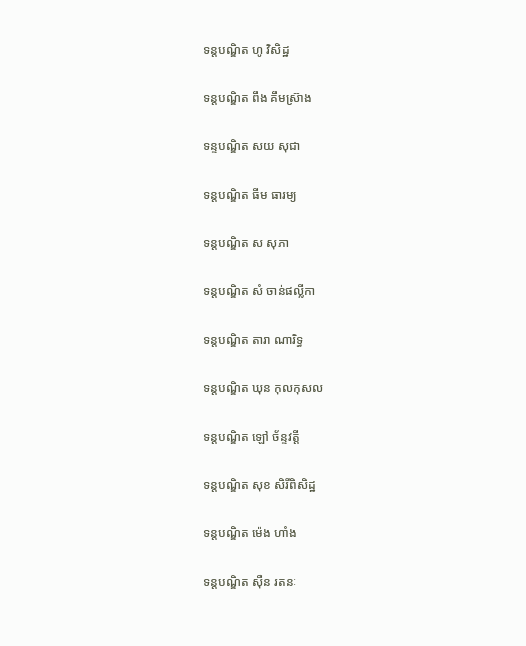ទន្តបណ្ឌិត ហូ វិសិដ្ឋ

ទន្តបណ្ឌិត ពឹង គឹមស្រ៊ាង

ទន្ទបណ្ឌិត សយ សុជា

ទន្តបណ្ឌិត ធីម ធារម្យ

ទន្តបណ្ឌិត ស សុភា

ទន្តបណ្ឌិត សំ ចាន់ផល្លីកា

ទន្តបណ្ឌិត តារា ណារិទ្ធ

ទន្តបណ្ឌិត ឃុន កុលកុសល

ទន្តបណ្ឌិត ឡៅ ច័ន្ទវត្តី

ទន្តបណ្ឌិត សុខ សិរីពិសិដ្ឋ

ទន្តបណ្ឌិត ម៉េង ហាំង

ទន្តបណ្ឌិត ស៊ឺន រតនៈ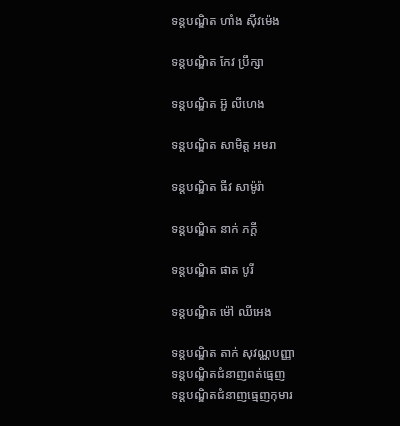ទន្តបណ្ឌិត ហាំង ស៊ីវម៉េង

ទន្តបណ្ឌិត កែវ ប្រឹក្សា

ទន្តបណ្ឌិត អ៊ួ លីហេង

ទន្តបណ្ឌិត សាមិត្ត អមរា

ទន្តបណ្ឌិត ធីវ សាម៉ូរ៉ា

ទន្តបណ្ឌិត នាក់ ភក្តី

ទន្តបណ្ឌិត ផាត បូរី

ទន្ដបណ្ឌិត ម៉ៅ ឈីអេង

ទន្តបណ្ឌិត តាក់ សុវណ្ណបញ្ញា
ទន្តបណ្ឌិតជំនាញពត់ធ្មេញ
ទន្តបណ្ឌិតជំនាញធ្មេញកុមារ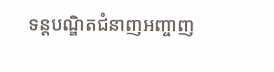ទន្តបណ្ឌិតជំនាញអញ្ចាញ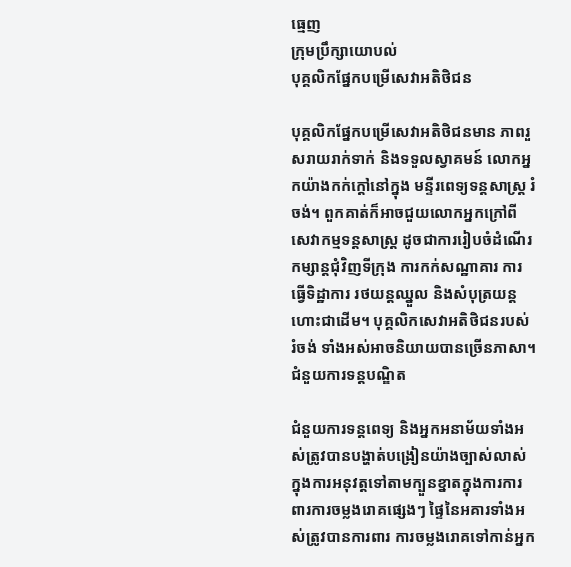ធ្មេញ
ក្រុមប្រឹក្សាយោបល់
បុគ្គលិកផ្នែកបម្រើសេវាអតិថិជន

បុគ្គលិកផ្នែកបម្រើសេវាអតិថិជនមាន ភាពរួសរាយរាក់ទាក់ និងទទួលស្វាគមន៍ លោកអ្នកយ៉ាងកក់ក្តៅនៅក្នុង មន្ទីរពេទ្យទន្តសាស្រ្ត រំចង់។ ពួកគាត់ក៏អាចជួយលោកអ្នកក្រៅពីសេវាកម្មទន្តសាស្ត្រ ដូចជាការរៀបចំដំណើរកម្សាន្តជុំវិញទីក្រុង ការកក់សណ្ឋាគារ ការធ្វើទិដ្ឋាការ រថយន្តឈ្នួល និងសំបុត្រយន្តហោះជាដើម។ បុគ្គលិកសេវាអតិថិជនរបស់ រំចង់ ទាំងអស់អាចនិយាយបានច្រើនភាសា។
ជំនួយការទន្តបណ្ឌិត

ជំនួយការទន្តពេទ្យ និងអ្នកអនាម័យទាំងអស់ត្រូវបានបង្ហាត់បង្រៀនយ៉ាងច្បាស់លាស់ ក្នុងការអនុវត្តទៅតាមក្បួនខ្នាតក្នុងការការពារការចម្លងរោគផ្សេងៗ ផ្ទៃនៃអគារទាំងអស់ត្រូវបានការពារ ការចម្លងរោគទៅកាន់អ្នក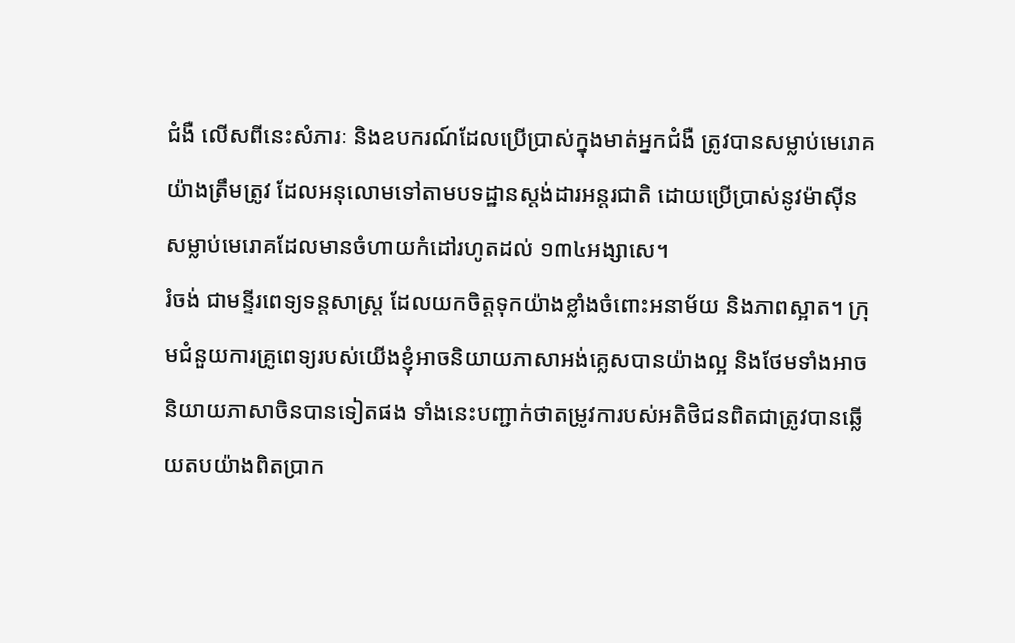ជំងឺ លើសពីនេះសំភារៈ និងឧបករណ៍ដែលប្រើប្រាស់ក្នុងមាត់អ្នកជំងឺ ត្រូវបានសម្លាប់មេរោគយ៉ាងត្រឹមត្រូវ ដែលអនុលោមទៅតាមបទដ្ឋានស្តង់ដារអន្តរជាតិ ដោយប្រើប្រាស់នូវម៉ាស៊ីនសម្លាប់មេរោគដែលមានចំហាយកំដៅរហូតដល់ ១៣៤អង្សាសេ។
រំចង់ ជាមន្ទីរពេទ្យទន្តសាស្រ្ត ដែលយកចិត្តទុកយ៉ាងខ្លាំងចំពោះអនាម័យ និងភាពស្អាត។ ក្រុមជំនួយការគ្រូពេទ្យរបស់យើងខ្ញុំអាចនិយាយភាសាអង់គ្លេសបានយ៉ាងល្អ និងថែមទាំងអាចនិយាយភាសាចិនបានទៀតផង ទាំងនេះបញ្ជាក់ថាតម្រូវការបស់អតិថិជនពិតជាត្រូវបានឆ្លើយតបយ៉ាងពិតប្រាក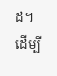ដ។
ដើម្បី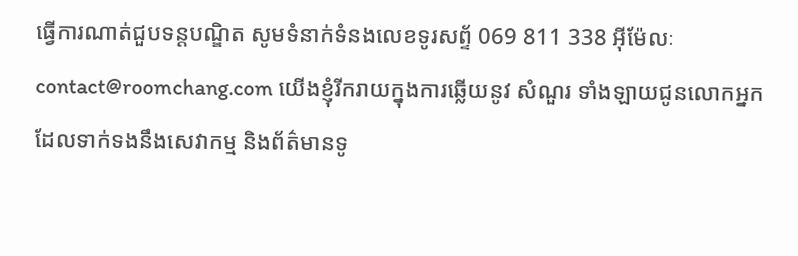ធ្វើការណាត់ជួបទន្តបណ្ឌិត សូមទំនាក់ទំនងលេខទូរសព្ទ័ 069 811 338 អុីម៉ែលៈ contact@roomchang.com យើងខ្ញុំរីករាយក្នុងការឆ្លើយនូវ សំណួរ ទាំងឡាយជូនលោកអ្នកដែលទាក់ទងនឹងសេវាកម្ម និងព័ត៌មានទូ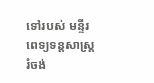ទៅរបស់ មន្ទីរពេទ្យទន្តសាស្រ្ត រំចង់